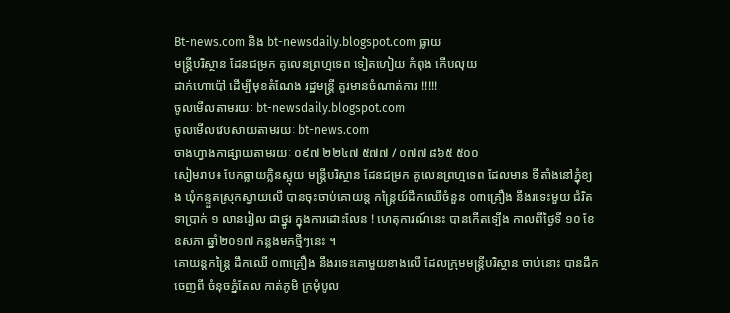Bt-news.com និង bt-newsdaily.blogspot.com ធ្លាយ
មន្រ្តីបរិស្ថាន ដែនជម្រក គូលេនព្រហ្មទេព ទៀតហៀយ កំពុង កើបលុយ
ដាក់ហោប៉ៅ ដើម្បីមុខតំណែង រដ្ឋមន្រ្តី គួរមានចំណាត់ការ !!!!!
ចូលមើលតាមរយៈ bt-newsdaily.blogspot.com
ចូលមើលវេបសាយតាមរយៈ bt-news.com
ចាងហ្វាងកាផ្សាយតាមរយៈ ០៩៧ ២២៤៧ ៥៧៧ / ០៧៧ ៨៦៥ ៥០០
សៀមរាប៖ បែកធ្លាយក្លិនស្អុយ មន្ត្រីបរិស្ថាន ដែនជម្រក គូលេនព្រហ្មទេព ដែលមាន ទីតាំងនៅភ្នុំខ្យង ឃុំកន្ទួតស្រុកស្វាយលើ បានចុះចាប់គោយន្ត កន្ត្រៃយ៍ដឹកឈើចំនួន ០៣គ្រឿង នឹងរទេះមួយ ជំរិត ទាប្រាក់ ១ លានរៀល ជាថ្នូរ ក្នុងការដោះលែន ! ហេតុការណ៍នេះ បានកើតទ្បើង កាលពីថ្ងៃទី ១០ ខែឧសភា ឆ្នាំ២០១៧ កន្លងមកថ្មីៗនេះ ។
គោយន្តកន្ត្រៃ ដឹកឈើ ០៣គ្រឿង នឹងរទេះគោមួយខាងលើ ដែលក្រុមមន្ត្រីបរិស្ថាន ចាប់នោះ បានដឹក ចេញពី ចំនុចភ្នំតែល កាត់ភូមិ ក្រមុំបូល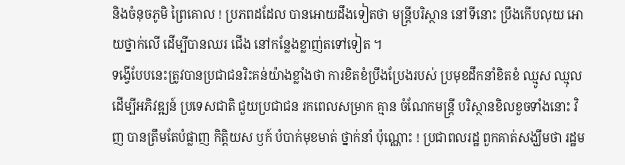និងចំនុចភូមិ ព្រៃគោល ! ប្រភពដដែល បានអោយដឹងទៀតថា មន្ត្រីបរិស្ថាន នៅទីនោះ ប្រឹងកើបលុយ អោយថ្នាក់លើ ដើម្បីបានឈរ ជើង នៅកន្លែងខ្លាញ់តទៅទៀត ។
ទង្វើបែបនេះត្រូវបានប្រជាជនរិះគន់យ៉ាងខ្លាំងថា ការខិតខំប្រឹងប្រែងរបស់ ប្រមុខដឹកនាំខិតខំ ឈ្មូស ឈ្មុល ដើម្បីអភិវឌ្ឍន៍ ប្រទេសជាតិ ជួយប្រជាជន រកពេលសម្រាក គ្មាន ចំណែកមន្រ្តី បរិស្ថានខិលខួចទាំងនោះ វិញ បានត្រឹមតែបំផ្លាញ កិត្តិយស ឫក៍ បំបាក់មុខមាត់ ថ្នាក់នាំ ប៉ុណ្ណោះ ! ប្រជាពលរដ្ឋ ពួកគាត់សង្ឃឹមថា រដ្ឋម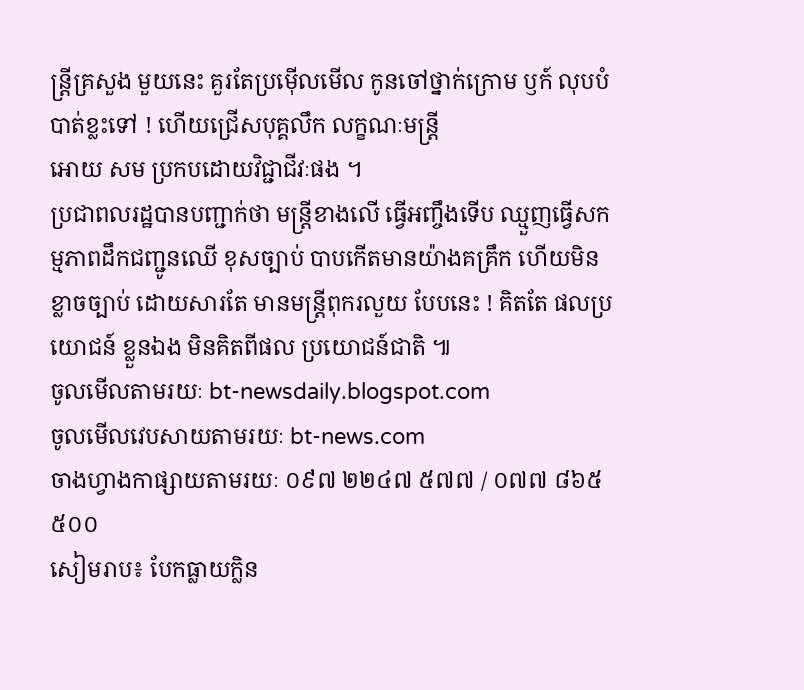ន្រ្តីគ្រសួង មួយនេះ គួរតែប្រម៉ើលមើល កូនចៅថ្នាក់ក្រោម ឫក៍ លុបបំបាត់ខ្លះទៅ ! ហើយជ្រើសបុគ្គលឹក លក្ខណៈមន្រ្តី
អោយ សម ប្រកបដោយវិជ្ជាជីវៈផង ។
ប្រជាពលរដ្ឋបានបញ្ជាក់ថា មន្រ្តីខាងលើ ធ្វើអញ្ចឹងទើប ឈ្មួញធ្វើសកម្មភាពដឹកជញ្ជូនឈើ ខុសច្បាប់ បាបកើតមានយ៉ាងគគ្រឹក ហើយមិនខ្លាចច្បាប់ ដោយសារតែ មានមន្ត្រីពុករលួយ បែបនេះ ! គិតតែ ផលប្រយោជន៍ ខ្លួនឯង មិនគិតពីផល ប្រយោជន៍ជាតិ ៕
ចូលមើលតាមរយៈ bt-newsdaily.blogspot.com
ចូលមើលវេបសាយតាមរយៈ bt-news.com
ចាងហ្វាងកាផ្សាយតាមរយៈ ០៩៧ ២២៤៧ ៥៧៧ / ០៧៧ ៨៦៥ ៥០០
សៀមរាប៖ បែកធ្លាយក្លិន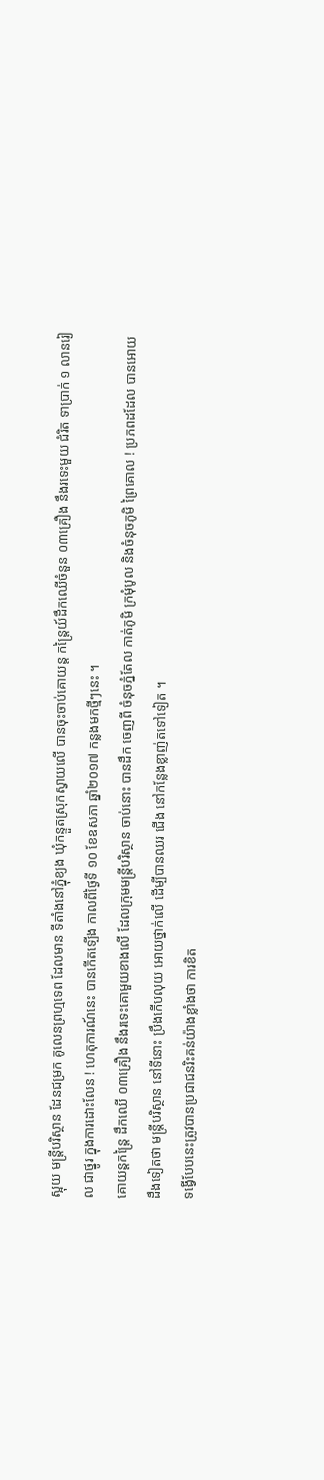ស្អុយ មន្ត្រីបរិស្ថាន ដែនជម្រក គូលេនព្រហ្មទេព ដែលមាន ទីតាំងនៅភ្នុំខ្យង ឃុំកន្ទួតស្រុកស្វាយលើ បានចុះចាប់គោយន្ត កន្ត្រៃយ៍ដឹកឈើចំនួន ០៣គ្រឿង នឹងរទេះមួយ ជំរិត ទាប្រាក់ ១ លានរៀល ជាថ្នូរ ក្នុងការដោះលែន ! ហេតុការណ៍នេះ បានកើតទ្បើង កាលពីថ្ងៃទី ១០ ខែឧសភា ឆ្នាំ២០១៧ កន្លងមកថ្មីៗនេះ ។
គោយន្តកន្ត្រៃ ដឹកឈើ ០៣គ្រឿង នឹងរទេះគោមួយខាងលើ ដែលក្រុមមន្ត្រីបរិស្ថាន ចាប់នោះ បានដឹក ចេញពី ចំនុចភ្នំតែល កាត់ភូមិ ក្រមុំបូល និងចំនុចភូមិ ព្រៃគោល ! ប្រភពដដែល បានអោយដឹងទៀតថា មន្ត្រីបរិស្ថាន នៅទីនោះ ប្រឹងកើបលុយ អោយថ្នាក់លើ ដើម្បីបានឈរ ជើង នៅកន្លែងខ្លាញ់តទៅទៀត ។
ទង្វើបែបនេះត្រូវបានប្រជាជនរិះគន់យ៉ាងខ្លាំងថា ការខិត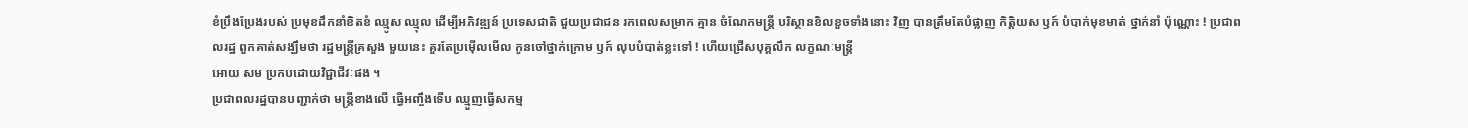ខំប្រឹងប្រែងរបស់ ប្រមុខដឹកនាំខិតខំ ឈ្មូស ឈ្មុល ដើម្បីអភិវឌ្ឍន៍ ប្រទេសជាតិ ជួយប្រជាជន រកពេលសម្រាក គ្មាន ចំណែកមន្រ្តី បរិស្ថានខិលខួចទាំងនោះ វិញ បានត្រឹមតែបំផ្លាញ កិត្តិយស ឫក៍ បំបាក់មុខមាត់ ថ្នាក់នាំ ប៉ុណ្ណោះ ! ប្រជាពលរដ្ឋ ពួកគាត់សង្ឃឹមថា រដ្ឋមន្រ្តីគ្រសួង មួយនេះ គួរតែប្រម៉ើលមើល កូនចៅថ្នាក់ក្រោម ឫក៍ លុបបំបាត់ខ្លះទៅ ! ហើយជ្រើសបុគ្គលឹក លក្ខណៈមន្រ្តី
អោយ សម ប្រកបដោយវិជ្ជាជីវៈផង ។
ប្រជាពលរដ្ឋបានបញ្ជាក់ថា មន្រ្តីខាងលើ ធ្វើអញ្ចឹងទើប ឈ្មួញធ្វើសកម្ម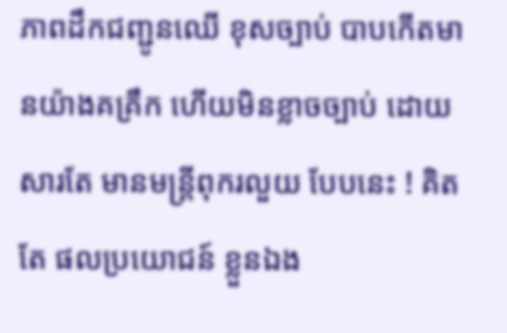ភាពដឹកជញ្ជូនឈើ ខុសច្បាប់ បាបកើតមានយ៉ាងគគ្រឹក ហើយមិនខ្លាចច្បាប់ ដោយសារតែ មានមន្ត្រីពុករលួយ បែបនេះ ! គិតតែ ផលប្រយោជន៍ ខ្លួនឯង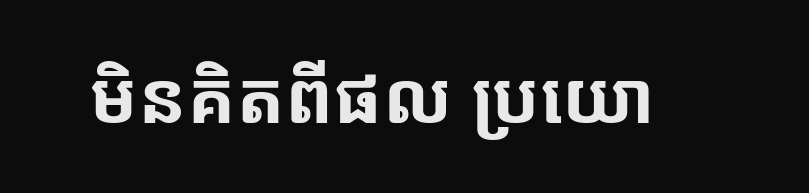មិនគិតពីផល ប្រយោ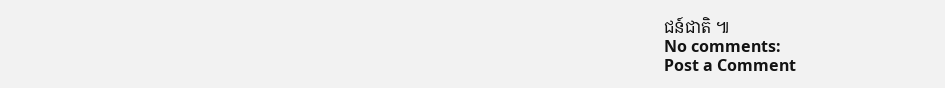ជន៍ជាតិ ៕
No comments:
Post a Comment